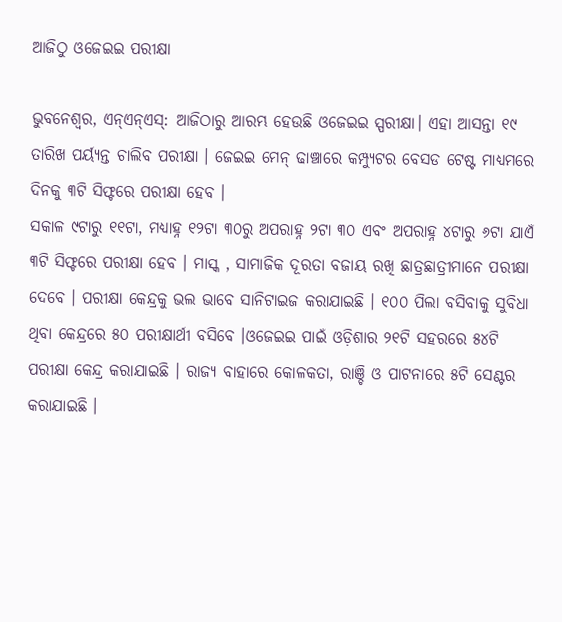ଆଜିଠୁ ଓଜେଇଇ ପରୀକ୍ଷା

ଭୁବନେଶ୍ୱର, ଏନ୍ଏନ୍ଏସ୍: ଆଜିଠାରୁ ଆରମ୍ଭ ହେଉଛି ଓଜେଇଇ ସ୍ପରୀକ୍ଷା। ଏହା ଆସନ୍ତା ୧୯ ତାରିଖ ପର୍ୟ୍ୟନ୍ତ ଚାଲିବ ପରୀକ୍ଷା । ଜେଇଇ ମେନ୍ ଢାଞ୍ଚାରେ କମ୍ପ୍ୟୁଟର ବେସଡ ଟେଷ୍ଟ ମାଧ୍ୟମରେ ଦିନକୁ ୩ଟି ସିଫ୍ଟରେ ପରୀକ୍ଷା ହେବ ।
ସକାଳ ୯ଟାରୁ ୧୧ଟା, ମଧ୍ୟାହ୍ନ ୧୨ଟା ୩୦ରୁ ଅପରାହ୍ନ ୨ଟା ୩୦ ଏବଂ ଅପରାହ୍ନ ୪ଟାରୁ ୬ଟା ଯାଏଁ ୩ଟି ସିଫ୍ଟରେ ପରୀକ୍ଷା ହେବ । ମାସ୍କ , ସାମାଜିକ ଦୂରତା ବଜାୟ ରଖି ଛାତ୍ରଛାତ୍ରୀମାନେ ପରୀକ୍ଷା ଦେବେ । ପରୀକ୍ଷା କେନ୍ଦ୍ରକୁ ଭଲ ଭାବେ ସାନିଟାଇଜ କରାଯାଇଛି । ୧୦୦ ପିଲା ବସିବାକୁ ସୁବିଧା ଥିବା କେନ୍ଦ୍ରରେ ୫୦ ପରୀକ୍ଷାର୍ଥୀ ବସିବେ ।ଓଜେଇଇ ପାଇଁ ଓଡ଼ିଶାର ୨୧ଟି ସହରରେ ୫୪ଟି ପରୀକ୍ଷା କେନ୍ଦ୍ର କରାଯାଇଛି । ରାଜ୍ୟ ବାହାରେ କୋଳକତା, ରାଞ୍ଚି ଓ ପାଟନାରେ ୫ଟି ସେଣ୍ଟର କରାଯାଇଛି ।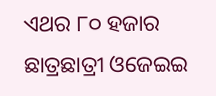ଏଥର ୮୦ ହଜାର ଛାତ୍ରଛାତ୍ରୀ ଓଜେଇଇ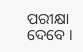ପରୀକ୍ଷା ଦେବେ ।